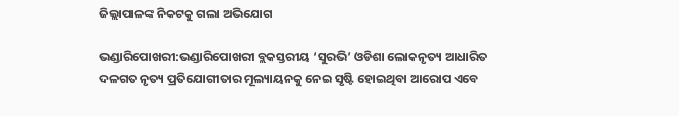ଜିଲ୍ଲାପାଳଙ୍କ ନିକଟକୁ ଗଲା ଅଭିଯୋଗ

ଭଣ୍ଡାରିପୋଖରୀ:ଭଣ୍ଡାରିପୋଖରୀ ବ୍ଲକସ୍ତରୀୟ ‘ସୁରଭି’ ଓଡିଶା ଲୋକନୃତ୍ୟ ଆଧାରିତ ଦଳଗତ ନୃତ୍ୟ ପ୍ରତିଯୋଗୀତାର ମୂଲ୍ୟାୟନକୁ ନେଇ ସୃଷ୍ଟି ହୋଇଥିବା ଆରୋପ ଏବେ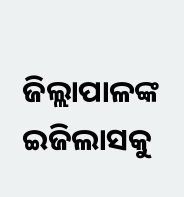ଜିଲ୍ଲାପାଳଙ୍କ ଇଜିଲାସକୁ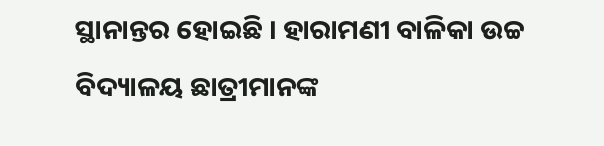ସ୍ଥାନାନ୍ତର ହୋଇଛି । ହାରାମଣୀ ବାଳିକା ଉଚ୍ଚ ବିଦ୍ୟାଳୟ ଛାତ୍ରୀମାନଙ୍କ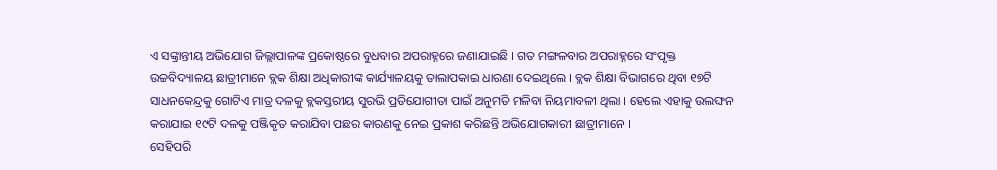ଏ ସଙ୍କ୍ରାନ୍ତୀୟ ଅଭିଯୋଗ ଜିଲ୍ଲାପାଳଙ୍କ ପ୍ରକୋଷ୍ଠରେ ବୁଧବାର ଅପରାହ୍ନରେ ଜଣାଯାଇଛି । ଗତ ମଙ୍ଗଳବାର ଅପରାହ୍ନରେ ସଂପୃକ୍ତ ଉଚ୍ଚବିଦ୍ୟାଳୟ ଛାତ୍ରୀମାନେ ବ୍ଲକ ଶିକ୍ଷା ଅଧିକାରୀଙ୍କ କାର୍ଯ୍ୟାଳୟକୁ ତାଲାପକାଇ ଧାରଣା ଦେଇଥିଲେ । ବ୍ଲକ ଶିକ୍ଷା ବିଭାଗରେ ଥିବା ୧୭ଟି ସାଧନକେନ୍ଦ୍ରକୁ ଗୋଟିଏ ମାତ୍ର ଦଳକୁ ବ୍ଲକସ୍ତରୀୟ ସୁରଭି ପ୍ରତିଯୋଗୀତା ପାଇଁ ଅନୁମତି ମଳିବା ନିୟମାବଳୀ ଥିଲା । ହେଲେ ଏହାକୁ ଉଲଙ୍ଘନ କରାଯାଇ ୧୯ଟି ଦଳକୁ ପଞ୍ଜିକୃତ କରାଯିବା ପଛର କାରଣକୁ ନେଇ ପ୍ରକାଶ କରିଛନ୍ତି ଅଭିଯୋଗକାରୀ ଛାତ୍ରୀମାନେ ।
ସେହିପରି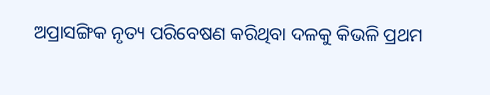ଅପ୍ରାସଙ୍ଗିକ ନୃତ୍ୟ ପରିବେଷଣ କରିଥିବା ଦଳକୁ କିଭଳି ପ୍ରଥମ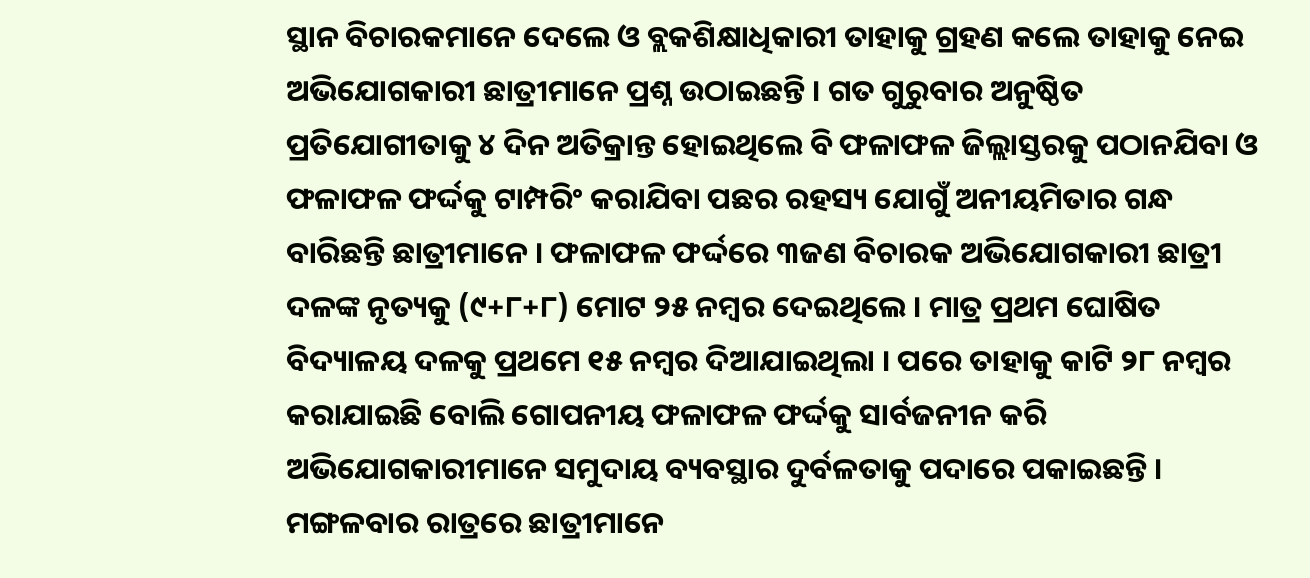ସ୍ଥାନ ବିଚାରକମାନେ ଦେଲେ ଓ ବ୍ଲକଶିକ୍ଷାଧିକାରୀ ତାହାକୁ ଗ୍ରହଣ କଲେ ତାହାକୁ ନେଇ ଅଭିଯୋଗକାରୀ ଛାତ୍ରୀମାନେ ପ୍ରଶ୍ନ ଉଠାଇଛନ୍ତି । ଗତ ଗୁରୁବାର ଅନୁଷ୍ଠିତ ପ୍ରତିଯୋଗୀତାକୁ ୪ ଦିନ ଅତିକ୍ରାନ୍ତ ହୋଇଥିଲେ ବି ଫଳାଫଳ ଜିଲ୍ଲାସ୍ତରକୁ ପଠାନଯିବା ଓ ଫଳାଫଳ ଫର୍ଦ୍ଦକୁ ଟାମ୍ପରିଂ କରାଯିବା ପଛର ରହସ୍ୟ ଯୋଗୁଁ ଅନୀୟମିତାର ଗନ୍ଧ ବାରିଛନ୍ତି ଛାତ୍ରୀମାନେ । ଫଳାଫଳ ଫର୍ଦ୍ଦରେ ୩ଜଣ ବିଚାରକ ଅଭିଯୋଗକାରୀ ଛାତ୍ରୀ ଦଳଙ୍କ ନୃତ୍ୟକୁ (୯+୮+୮) ମୋଟ ୨୫ ନମ୍ବର ଦେଇଥିଲେ । ମାତ୍ର ପ୍ରଥମ ଘୋଷିତ ବିଦ୍ୟାଳୟ ଦଳକୁ ପ୍ରଥମେ ୧୫ ନମ୍ବର ଦିଆଯାଇଥିଲା । ପରେ ତାହାକୁ କାଟି ୨୮ ନମ୍ବର କରାଯାଇଛି ବୋଲି ଗୋପନୀୟ ଫଳାଫଳ ଫର୍ଦ୍ଦକୁ ସାର୍ବଜନୀନ କରି ଅଭିଯୋଗକାରୀମାନେ ସମୁଦାୟ ବ୍ୟବସ୍ଥାର ଦୁର୍ବଳତାକୁ ପଦାରେ ପକାଇଛନ୍ତି । ମଙ୍ଗଳବାର ରାତ୍ରରେ ଛାତ୍ରୀମାନେ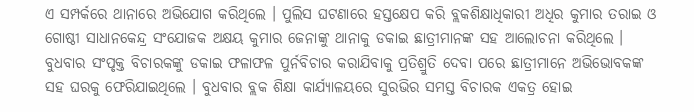ଏ ସମ୍ପର୍କରେ ଥାନାରେ ଅଭିଯୋଗ କରିଥିଲେ । ପୁଲିସ ଘଟଣାରେ ହସ୍ତକ୍ଷେପ କରି ବ୍ଲକଶିକ୍ଷାଧିକାରୀ ଅଧିର କୁମାର ତରାଇ ଓ ଗୋଷ୍ଠୀ ସାଧାନକେନ୍ଦ୍ର ସଂଯୋଜକ ଅକ୍ଷୟ କୁମାର ଜେନାଙ୍କୁ ଥାନାକୁ ଡକାଇ ଛାତ୍ରୀମାନଙ୍କ ସହ ଆଲୋଚନା କରିଥିଲେ । ବୁଧବାର ସଂପୃକ୍ତ ବିଚାରକଙ୍କୁ ଡକାଇ ଫଳାଫଳ ପୁର୍ନବିଚାର କରାଯିବାକୁ ପ୍ରତିଶ୍ରୁତି ଦେବା ପରେ ଛାତ୍ରୀମାନେ ଅଭିଭୋବକଙ୍କ ସହ ଘରକୁ ଫେରିଯାଇଥିଲେ । ବୁଧବାର ବ୍ଲକ ଶିକ୍ଷା କାର୍ଯ୍ୟାଳୟରେ ସୁରଭିର ସମସ୍ତ ବିଚାରକ ଏକତ୍ର ହୋଇ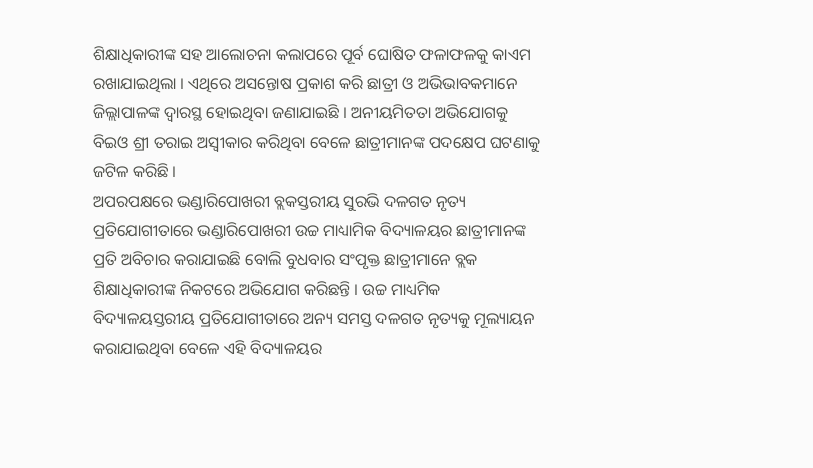ଶିକ୍ଷାଧିକାରୀଙ୍କ ସହ ଆଲୋଚନା କଲାପରେ ପୂର୍ବ ଘୋଷିତ ଫଳାଫଳକୁ କାଏମ ରଖାଯାଇଥିଲା । ଏଥିରେ ଅସନ୍ତୋଷ ପ୍ରକାଶ କରି ଛାତ୍ରୀ ଓ ଅଭିଭାବକମାନେ ଜିଲ୍ଲାପାଳଙ୍କ ଦ୍ୱାରସ୍ଥ ହୋଇଥିବା ଜଣାଯାଇଛି । ଅନୀୟମିତତା ଅଭିଯୋଗକୁ ବିଇଓ ଶ୍ରୀ ତରାଇ ଅସ୍ୱୀକାର କରିଥିବା ବେଳେ ଛାତ୍ରୀମାନଙ୍କ ପଦକ୍ଷେପ ଘଟଣାକୁ ଜଟିଳ କରିଛି ।
ଅପରପକ୍ଷରେ ଭଣ୍ଡାରିପୋଖରୀ ବ୍ଲକସ୍ତରୀୟ ସୁରଭି ଦଳଗତ ନୃତ୍ୟ ପ୍ରତିଯୋଗୀତାରେ ଭଣ୍ଡାରିପୋଖରୀ ଉଚ୍ଚ ମାଧ୍ୟାମିକ ବିଦ୍ୟାଳୟର ଛାତ୍ରୀମାନଙ୍କ ପ୍ରତି ଅବିଚାର କରାଯାଇଛି ବୋଲି ବୁଧବାର ସଂପୃକ୍ତ ଛାତ୍ରୀମାନେ ବ୍ଲକ ଶିକ୍ଷାଧିକାରୀଙ୍କ ନିକଟରେ ଅଭିଯୋଗ କରିଛନ୍ତି । ଉଚ୍ଚ ମାଧ୍ୟମିକ ବିଦ୍ୟାଳୟସ୍ତରୀୟ ପ୍ରତିଯୋଗୀତାରେ ଅନ୍ୟ ସମସ୍ତ ଦଳଗତ ନୃତ୍ୟକୁ ମୂଲ୍ୟାୟନ କରାଯାଇଥିବା ବେଳେ ଏହି ବିଦ୍ୟାଳୟର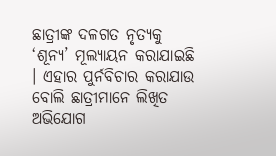ଛାତ୍ରୀଙ୍କ ଦଳଗତ ନୃତ୍ୟକୁ ‘ଶୂନ୍ୟ’ ମୂଲ୍ୟାୟନ କରାଯାଇଛି । ଏହାର ପୁର୍ନବିଚାର କରାଯାଉ ବୋଲି ଛାତ୍ରୀମାନେ ଲିଖିତ ଅଭିଯୋଗ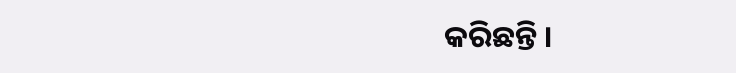କରିଛନ୍ତି ।